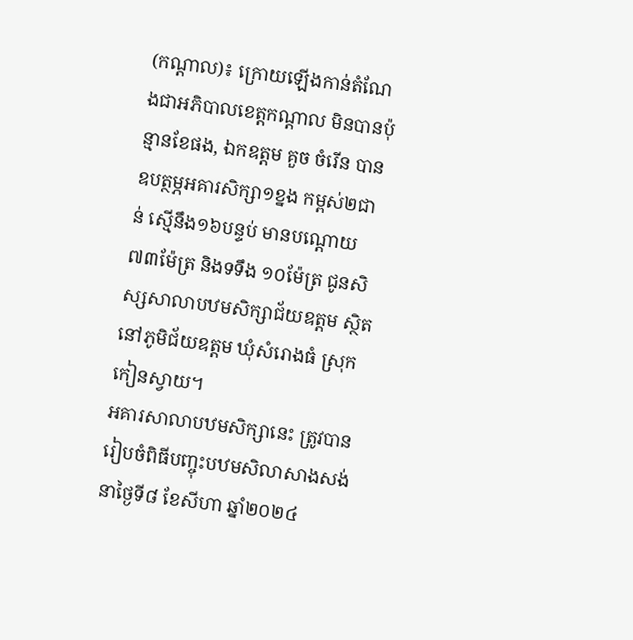(កណ្ដាល)៖ ក្រោយឡើងកាន់តំណែងជាអភិបាលខេត្តកណ្តាល មិនបានប៉ុន្មានខែផង, ឯកឧត្តម គួច ចំរើន បានឧបត្ថម្ភអគារសិក្សា១ខ្នង កម្ពស់២ជាន់ ស្មើនឹង១៦បន្ទប់ មានបណ្តោយ៧៣ម៉ែត្រ និងទទឹង ១០ម៉ែត្រ ជូនសិស្សសាលាបឋមសិក្សាជ័យឧត្តម ស្ថិតនៅភូមិជ័យឧត្តម ឃុំសំរោងធំ ស្រុកកៀនស្វាយ។
អគារសាលាបឋមសិក្សានេះ ត្រូវបានរៀបចំពិធីបញ្ចុះបឋមសិលាសាងសង់នាថ្ងៃទី៨ ខែសីហា ឆ្នាំ២០២៤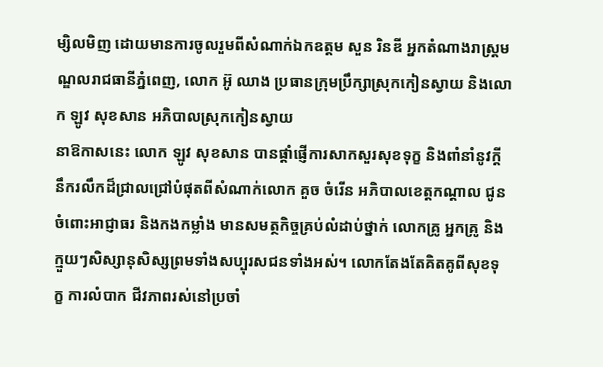ម្សិលមិញ ដោយមានការចូលរួមពីសំណាក់ឯកឧត្តម សួន រិនឌី អ្នកតំណាងរាស្ត្រមណ្ឌលរាជធានីភ្នំពេញ, លោក អ៊ូ ឈាង ប្រធានក្រុមប្រឹក្សាស្រុកកៀនស្វាយ និងលោក ឡូវ សុខសាន អភិបាលស្រុកកៀនស្វាយ
នាឱកាសនេះ លោក ឡូវ សុខសាន បានផ្តាំផ្ញើការសាកសួរសុខទុក្ខ និងពាំនាំនូវក្ដីនឹករលឹកដ៏ជ្រាលជ្រៅបំផុតពីសំណាក់លោក គួច ចំរើន អភិបាលខេត្តកណ្ដាល ជូនចំពោះអាជ្ញាធរ និងកងកម្លាំង មានសមត្ថកិច្ចគ្រប់លំដាប់ថ្នាក់ លោកគ្រូ អ្នកគ្រូ និងក្មួយៗសិស្សានុសិស្សព្រមទាំងសប្បុរសជនទាំងអស់។ លោកតែងតែគិតគូពីសុខទុក្ខ ការលំបាក ជីវភាពរស់នៅប្រចាំ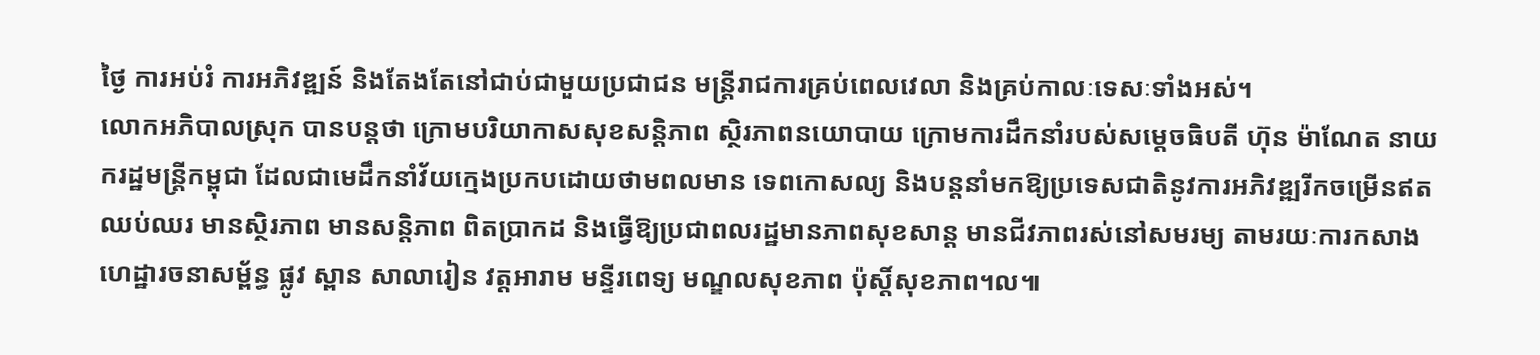ថ្ងៃ ការអប់រំ ការអភិវឌ្ឍន៍ និងតែងតែនៅជាប់ជាមួយប្រជាជន មន្ត្រីរាជការគ្រប់ពេលវេលា និងគ្រប់កាលៈទេសៈទាំងអស់។
លោកអភិបាលស្រុក បានបន្តថា ក្រោមបរិយាកាសសុខសន្តិភាព ស្ថិរភាពនយោបាយ ក្រោមការដឹកនាំរបស់សម្តេចធិបតី ហ៊ុន ម៉ាណែត នាយករដ្ឋមន្ត្រីកម្ពុជា ដែលជាមេដឹកនាំវ័យក្មេងប្រកបដោយថាមពលមាន ទេពកោសល្យ និងបន្តនាំមកឱ្យប្រទេសជាតិនូវការអភិវឌ្ឍរីកចម្រើនឥតឈប់ឈរ មានស្ថិរភាព មានសន្តិភាព ពិតប្រាកដ និងធ្វើឱ្យប្រជាពលរដ្ឋមានភាពសុខសាន្ត មានជីវភាពរស់នៅសមរម្យ តាមរយៈការកសាងហេដ្ឋារចនាសម្ព័ន្ធ ផ្លូវ ស្ពាន សាលារៀន វត្តអារាម មន្ទីរពេទ្យ មណ្ឌលសុខភាព ប៉ុស្តិ៍សុខភាព។ល៕